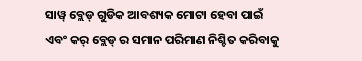ସାୱ୍ ବ୍ଲେଡ୍ ଗୁଡିକ ଆବଶ୍ୟକ ମୋଟା ହେବା ପାଇଁ ଏବଂ କର୍ ବ୍ଲେଡ୍ ର ସମାନ ପରିମାଣ ନିଶ୍ଚିତ କରିବାକୁ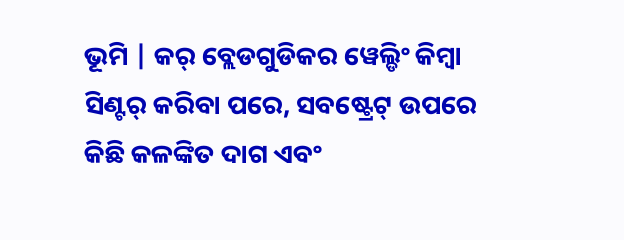ଭୂମି | କର୍ ବ୍ଲେଡଗୁଡିକର ୱେଲ୍ଡିଂ କିମ୍ବା ସିଣ୍ଟର୍ କରିବା ପରେ, ସବଷ୍ଟ୍ରେଟ୍ ଉପରେ କିଛି କଳଙ୍କିତ ଦାଗ ଏବଂ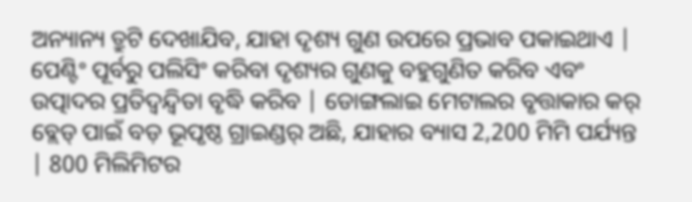ଅନ୍ୟାନ୍ୟ ତ୍ରୁଟି ଦେଖାଯିବ, ଯାହା ଦୃଶ୍ୟ ଗୁଣ ଉପରେ ପ୍ରଭାବ ପକାଇଥାଏ | ପେଣ୍ଟିଂ ପୂର୍ବରୁ ପଲିସିଂ କରିବା ଦୃଶ୍ୟର ଗୁଣକୁ ବହୁଗୁଣିତ କରିବ ଏବଂ ଉତ୍ପାଦର ପ୍ରତିଦ୍ୱନ୍ଦ୍ୱିତା ବୃଦ୍ଧି କରିବ | ଡୋଙ୍ଗଲାଇ ମେଟାଲର ବୃତ୍ତାକାର କର୍ ବ୍ଲେଡ୍ ପାଇଁ ବଡ଼ ଭୂପୃଷ୍ଠ ଗ୍ରାଇଣ୍ଡର୍ ଅଛି, ଯାହାର ବ୍ୟାସ 2,200 ମିମି ପର୍ଯ୍ୟନ୍ତ | 800 ମିଲିମିଟର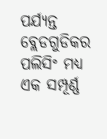ପର୍ଯ୍ୟନ୍ତ ବ୍ଲେଡଗୁଡିକର ପଲିସିଂ ମଧ୍ୟ ଏକ ସମ୍ପୂର୍ଣ୍ଣ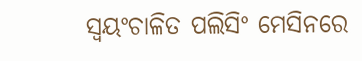ସ୍ୱୟଂଚାଳିତ ପଲିସିଂ ମେସିନରେ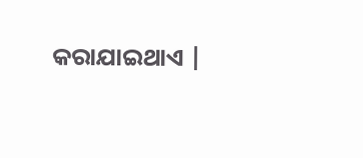କରାଯାଇଥାଏ |